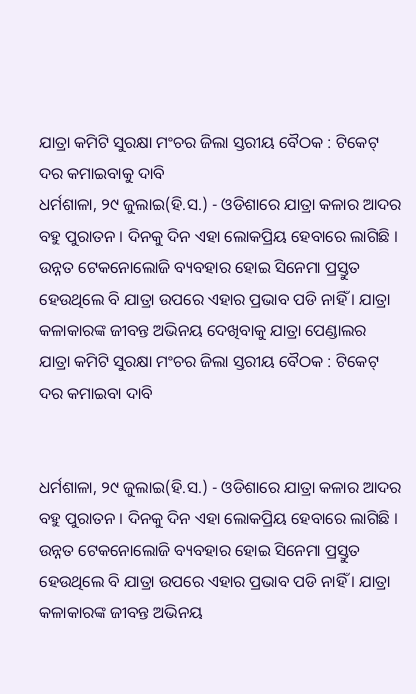ଯାତ୍ରା କମିଟି ସୁରକ୍ଷା ମଂଚର ଜିଲା ସ୍ତରୀୟ ବୈଠକ : ଟିକେଟ୍ ଦର କମାଇବାକୁ ଦାବି
ଧର୍ମଶାଳା, ୨୯ ଜୁଲାଇ(ହି.ସ.) - ଓଡିଶାରେ ଯାତ୍ରା କଳାର ଆଦର ବହୁ ପୁରାତନ । ଦିନକୁ ଦିନ ଏହା ଲୋକପ୍ରିୟ ହେବାରେ ଲାଗିଛି । ଉନ୍ନତ ଟେକନୋଲୋଜି ବ୍ୟବହାର ହୋଇ ସିନେମା ପ୍ରସ୍ତୁତ ହେଉଥିଲେ ବି ଯାତ୍ରା ଉପରେ ଏହାର ପ୍ରଭାବ ପଡି ନାହିଁ । ଯାତ୍ରା କଳାକାରଙ୍କ ଜୀବନ୍ତ ଅଭିନୟ ଦେଖିବାକୁ ଯାତ୍ରା ପେଣ୍ଡାଲର
ଯାତ୍ରା କମିଟି ସୁରକ୍ଷା ମଂଚର ଜିଲା ସ୍ତରୀୟ ବୈଠକ : ଟିକେଟ୍ ଦର କମାଇବା ଦାବି


ଧର୍ମଶାଳା, ୨୯ ଜୁଲାଇ(ହି.ସ.) - ଓଡିଶାରେ ଯାତ୍ରା କଳାର ଆଦର ବହୁ ପୁରାତନ । ଦିନକୁ ଦିନ ଏହା ଲୋକପ୍ରିୟ ହେବାରେ ଲାଗିଛି । ଉନ୍ନତ ଟେକନୋଲୋଜି ବ୍ୟବହାର ହୋଇ ସିନେମା ପ୍ରସ୍ତୁତ ହେଉଥିଲେ ବି ଯାତ୍ରା ଉପରେ ଏହାର ପ୍ରଭାବ ପଡି ନାହିଁ । ଯାତ୍ରା କଳାକାରଙ୍କ ଜୀବନ୍ତ ଅଭିନୟ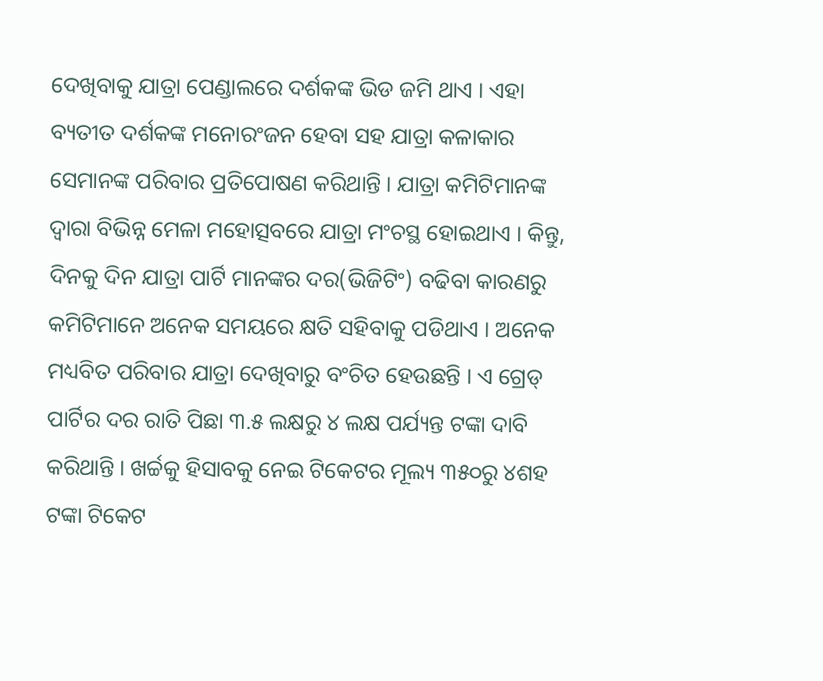ଦେଖିବାକୁ ଯାତ୍ରା ପେଣ୍ଡାଲରେ ଦର୍ଶକଙ୍କ ଭିଡ ଜମି ଥାଏ । ଏହା ବ୍ୟତୀତ ଦର୍ଶକଙ୍କ ମନୋରଂଜନ ହେବା ସହ ଯାତ୍ରା କଳାକାର ସେମାନଙ୍କ ପରିବାର ପ୍ରତିପୋଷଣ କରିଥାନ୍ତି । ଯାତ୍ରା କମିଟିମାନଙ୍କ ଦ୍ୱାରା ବିଭିନ୍ନ ମେଳା ମହୋତ୍ସବରେ ଯାତ୍ରା ମଂଚସ୍ଥ ହୋଇଥାଏ । କିନ୍ତୁ, ଦିନକୁ ଦିନ ଯାତ୍ରା ପାର୍ଟି ମାନଙ୍କର ଦର(ଭିଜିଟିଂ) ବଢିବା କାରଣରୁ କମିଟିମାନେ ଅନେକ ସମୟରେ କ୍ଷତି ସହିବାକୁ ପଡିଥାଏ । ଅନେକ ମଧ୍ୟବିତ ପରିବାର ଯାତ୍ରା ଦେଖିବାରୁ ବଂଚିତ ହେଉଛନ୍ତି । ଏ ଗ୍ରେଡ୍ ପାର୍ଟିର ଦର ରାତି ପିଛା ୩.୫ ଲକ୍ଷରୁ ୪ ଲକ୍ଷ ପର୍ଯ୍ୟନ୍ତ ଟଙ୍କା ଦାବି କରିଥାନ୍ତି । ଖର୍ଚ୍ଚକୁ ହିସାବକୁ ନେଇ ଟିକେଟର ମୂଲ୍ୟ ୩୫୦ରୁ ୪ଶହ ଟଙ୍କା ଟିକେଟ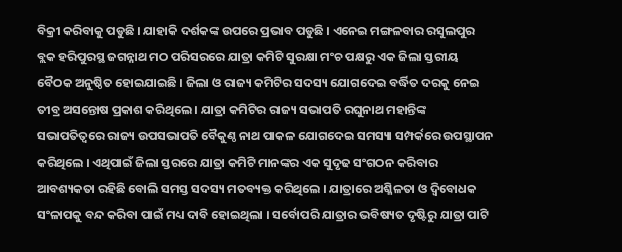ବିକ୍ରୀ କରିବାକୁ ପଡୁଛି । ଯାହାକି ଦର୍ଶକଙ୍କ ଉପରେ ପ୍ରଭାବ ପଡୁଛି । ଏନେଇ ମଙ୍ଗଳବାର ରସୁଲପୁର ବ୍ଲକ ହରିପୁରସ୍ଥ ଜଗନ୍ନାଥ ମଠ ପରିସରରେ ଯାତ୍ରା କମିଟି ସୁରକ୍ଷା ମଂଚ ପକ୍ଷରୁ ଏକ ଜିଲା ସ୍ତରୀୟ ବୈଠକ ଅନୁଷ୍ଠିତ ହୋଇଯାଇଛି । ଜିଲା ଓ ରାଜ୍ୟ କମିଟିର ସଦସ୍ୟ ଯୋଗଦେଇ ବର୍ଦ୍ଧିତ ଦରକୁ ନେଇ ତୀବ୍ର ଅସନ୍ତୋଷ ପ୍ରକାଶ କରିଥିଲେ । ଯାତ୍ରା କମିଟିର ରାଜ୍ୟ ସଭାପତି ରଘୁନାଥ ମହାନ୍ତିଙ୍କ ସଭାପତିତ୍ୱରେ ରାଜ୍ୟ ଉପସଭାପତି ବୈକୁଣ୍ଠ ନାଥ ପାକଳ ଯୋଗଦେଇ ସମସ୍ୟା ସମ୍ପର୍କରେ ଉପସ୍ଥାପନ କରିଥିଲେ । ଏଥିପାଇଁ ଜିଲା ସ୍ତରରେ ଯାତ୍ରା କମିଟି ମାନଙ୍କର ଏକ ସୁଦୃଢ ସଂଗଠନ କରିବାର ଆବଶ୍ୟକତା ରହିଛି ବୋଲି ସମସ୍ତ ସଦସ୍ୟ ମତବ୍ୟକ୍ତ କରିଥିଲେ । ଯାତ୍ରାରେ ଅଶ୍ଳିଳତା ଓ ଦ୍ୱିବୋଧକ ସଂଳାପକୁ ବନ୍ଦ କରିବା ପାଇଁ ମଧ୍ୟ ଦାବି ହୋଇଥିଲା । ସର୍ବୋପରି ଯାତ୍ରାର ଭବିଷ୍ୟତ ଦୃଷ୍ଟିରୁ ଯାତ୍ରା ପାଟି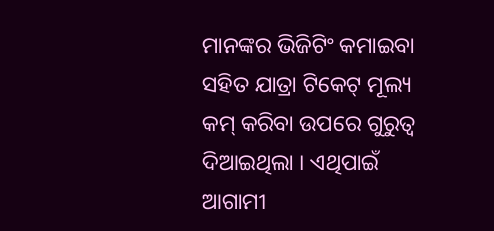ମାନଙ୍କର ଭିଜିଟିଂ କମାଇବା ସହିତ ଯାତ୍ରା ଟିକେଟ୍ ମୂଲ୍ୟ କମ୍ କରିବା ଉପରେ ଗୁରୁତ୍ୱ ଦିଆଇଥିଲା । ଏଥିପାଇଁ ଆଗାମୀ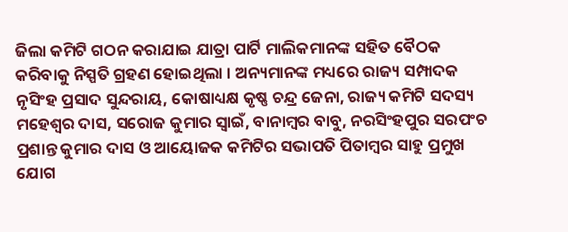ଜିଲା କମିଟି ଗଠନ କରାଯାଇ ଯାତ୍ରା ପାର୍ଟି ମାଲିକମାନଙ୍କ ସହିତ ବୈଠକ କରିବାକୁ ନିସ୍ପତି ଗ୍ରହଣ ହୋଇଥିଲା । ଅନ୍ୟମାନଙ୍କ ମଧ୍ୟରେ ରାଜ୍ୟ ସମ୍ପାଦକ ନୃସିଂହ ପ୍ରସାଦ ସୁନ୍ଦରାୟ, କୋଷାଧ୍ୟକ୍ଷ କୃଷ୍ଣ ଚନ୍ଦ୍ର ଜେନା, ରାଜ୍ୟ କମିଟି ସଦସ୍ୟ ମହେଶ୍ୱର ଦାସ, ସରୋଜ କୁମାର ସ୍ୱାଇଁ, ବାନାମ୍ବର ବାବୁ, ନରସିଂହପୁର ସରପଂଚ ପ୍ରଶାନ୍ତ କୁମାର ଦାସ ଓ ଆୟୋଜକ କମିଟିର ସଭାପତି ପିତାମ୍ବର ସାହୁ ପ୍ରମୁଖ ଯୋଗ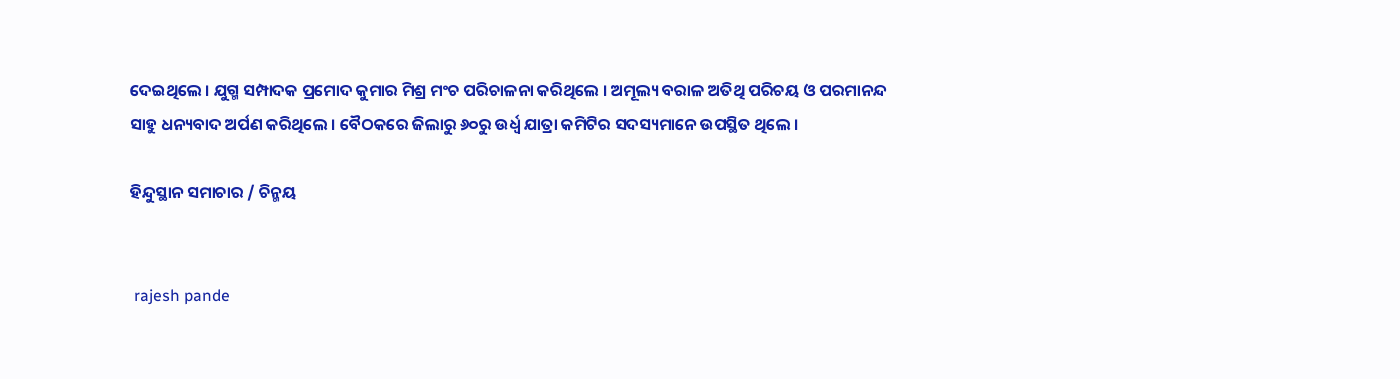ଦେଇଥିଲେ । ଯୁଗ୍ମ ସମ୍ପାଦକ ପ୍ରମୋଦ କୁମାର ମିଶ୍ର ମଂଚ ପରିଚାଳନା କରିଥିଲେ । ଅମୂଲ୍ୟ ବରାଳ ଅତିଥି ପରିଚୟ ଓ ପରମାନନ୍ଦ ସାହୁ ଧନ୍ୟବାଦ ଅର୍ପଣ କରିଥିଲେ । ବୈଠକରେ ଜିଲାରୁ ୬୦ରୁ ଉର୍ଧ୍ୱ ଯାତ୍ରା କମିଟିର ସଦସ୍ୟମାନେ ଉପସ୍ଥିତ ଥିଲେ ।

ହିନ୍ଦୁସ୍ଥାନ ସମାଚାର / ଚିନ୍ମୟ


 rajesh pande